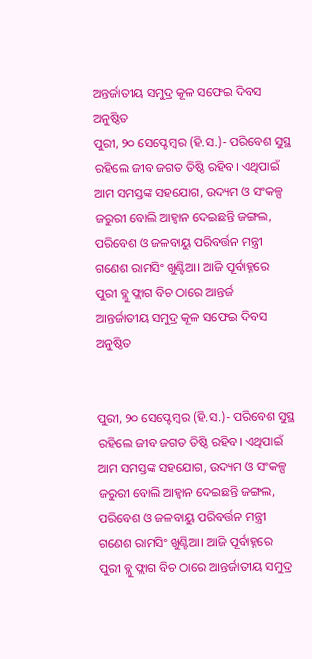ଅନ୍ତର୍ଜାତୀୟ ସମୁଦ୍ର କୂଳ ସଫେଇ ଦିବସ ଅନୁଷ୍ଠିତ
ପୁରୀ, ୨୦ ସେପ୍ଟେମ୍ବର (ହି.ସ.)- ପରିବେଶ ସୁସ୍ଥ ରହିଲେ ଜୀବ ଜଗତ ତିଷ୍ଠି ରହିବ। ଏଥିପାଇଁ ଆମ ସମସ୍ତଙ୍କ ସହଯୋଗ, ଉଦ୍ୟମ ଓ ସଂକଳ୍ପ ଜରୁରୀ ବୋଲି ଆହ୍ବାନ ଦେଇଛନ୍ତି ଜଙ୍ଗଲ, ପରିବେଶ ଓ ଜଳବାୟୁ ପରିବର୍ତ୍ତନ ମନ୍ତ୍ରୀ ଗଣେଶ ରାମସିଂ ଖୁଣ୍ଟିଆ। ଆଜି ପୂର୍ବାହ୍ନରେ ପୁରୀ ବ୍ଲୁ ଫ୍ଲାଗ ବିଚ ଠାରେ ଆନ୍ତର୍ଜ
ଆନ୍ତର୍ଜାତୀୟ ସମୁଦ୍ର କୂଳ ସଫେଇ ଦିବସ ଅନୁଷ୍ଠିତ


ପୁରୀ, ୨୦ ସେପ୍ଟେମ୍ବର (ହି.ସ.)- ପରିବେଶ ସୁସ୍ଥ ରହିଲେ ଜୀବ ଜଗତ ତିଷ୍ଠି ରହିବ। ଏଥିପାଇଁ ଆମ ସମସ୍ତଙ୍କ ସହଯୋଗ, ଉଦ୍ୟମ ଓ ସଂକଳ୍ପ ଜରୁରୀ ବୋଲି ଆହ୍ବାନ ଦେଇଛନ୍ତି ଜଙ୍ଗଲ, ପରିବେଶ ଓ ଜଳବାୟୁ ପରିବର୍ତ୍ତନ ମନ୍ତ୍ରୀ ଗଣେଶ ରାମସିଂ ଖୁଣ୍ଟିଆ। ଆଜି ପୂର୍ବାହ୍ନରେ ପୁରୀ ବ୍ଲୁ ଫ୍ଲାଗ ବିଚ ଠାରେ ଆନ୍ତର୍ଜାତୀୟ ସମୁଦ୍ର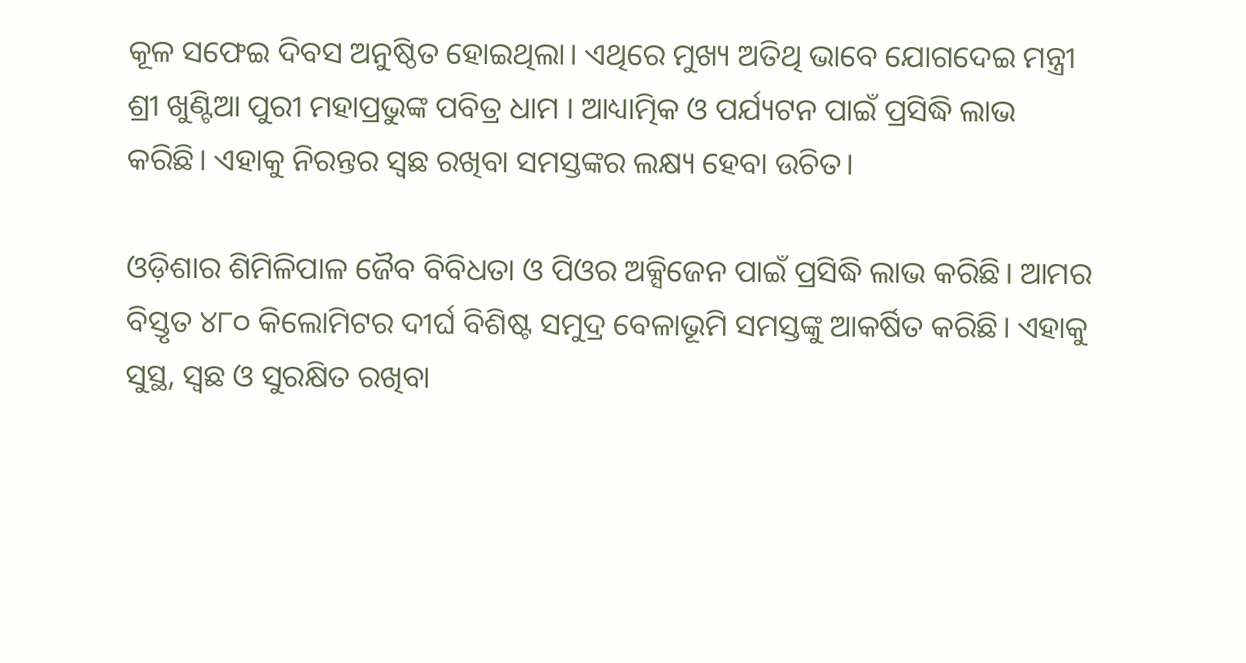କୂଳ ସଫେଇ ଦିବସ ଅନୁଷ୍ଠିତ ହୋଇଥିଲା। ଏଥିରେ ମୁଖ୍ୟ ଅତିଥି ଭାବେ ଯୋଗଦେଇ ମନ୍ତ୍ରୀ ଶ୍ରୀ ଖୁଣ୍ଟିଆ ପୁରୀ ମହାପ୍ରଭୁଙ୍କ ପବିତ୍ର ଧାମ । ଆଧ୍ୟାତ୍ମିକ ଓ ପର୍ଯ୍ୟଟନ ପାଇଁ ପ୍ରସିଦ୍ଧି ଲାଭ କରିଛି। ଏହାକୁ ନିରନ୍ତର ସ୍ବଛ ରଖିବା ସମସ୍ତଙ୍କର ଲକ୍ଷ୍ୟ ହେବା ଉଚିତ।

ଓଡ଼ିଶାର ଶିମିଳିପାଳ ଜୈବ ବିବିଧତା ଓ ପିଓର ଅକ୍ସିଜେନ ପାଇଁ ପ୍ରସିଦ୍ଧି ଲାଭ କରିଛି। ଆମର ବିସ୍ତୃତ ୪୮୦ କିଲୋମିଟର ଦୀର୍ଘ ବିଶିଷ୍ଟ ସମୁଦ୍ର ବେଳାଭୂମି ସମସ୍ତଙ୍କୁ ଆକର୍ଷିତ କରିଛି। ଏହାକୁ ସୁସ୍ଥ, ସ୍ବଛ ଓ ସୁରକ୍ଷିତ ରଖିବା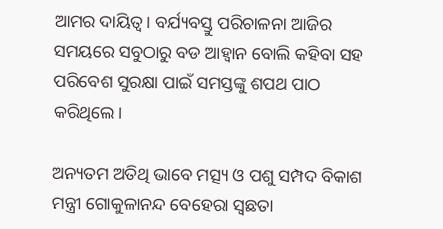ଆମର ଦାୟିତ୍ବ। ବର୍ଯ୍ୟବସ୍ତୁ ପରିଚାଳନା ଆଜିର ସମୟରେ ସବୁଠାରୁ ବଡ ଆହ୍ଵାନ ବୋଲି କହିବା ସହ ପରିବେଶ ସୁରକ୍ଷା ପାଇଁ ସମସ୍ତଙ୍କୁ ଶପଥ ପାଠ କରିଥିଲେ।

ଅନ୍ୟତମ ଅତିଥି ଭାବେ ମତ୍ସ୍ୟ ଓ ପଶୁ ସମ୍ପଦ ବିକାଶ ମନ୍ତ୍ରୀ ଗୋକୁଳାନନ୍ଦ ବେହେରା ସ୍ୱଛତା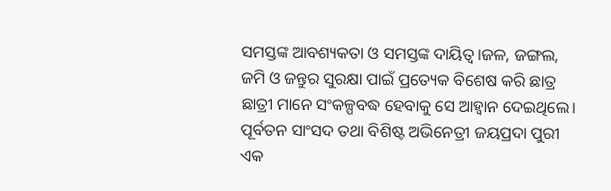ସମସ୍ତଙ୍କ ଆବଶ୍ୟକତା ଓ ସମସ୍ତଙ୍କ ଦାୟିତ୍ୱ।ଜଳ, ଜଙ୍ଗଲ, ଜମି ଓ ଜନ୍ତୁର ସୁରକ୍ଷା ପାଇଁ ପ୍ରତ୍ୟେକ ବିଶେଷ କରି ଛାତ୍ର ଛାତ୍ରୀ ମାନେ ସଂକଳ୍ପବଦ୍ଧ ହେବାକୁ ସେ ଆହ୍ୱାନ ଦେଇଥିଲେ। ପୂର୍ବତନ ସାଂସଦ ତଥା ବିଶିଷ୍ଟ ଅଭିନେତ୍ରୀ ଜୟପ୍ରଦା ପୁରୀ ଏକ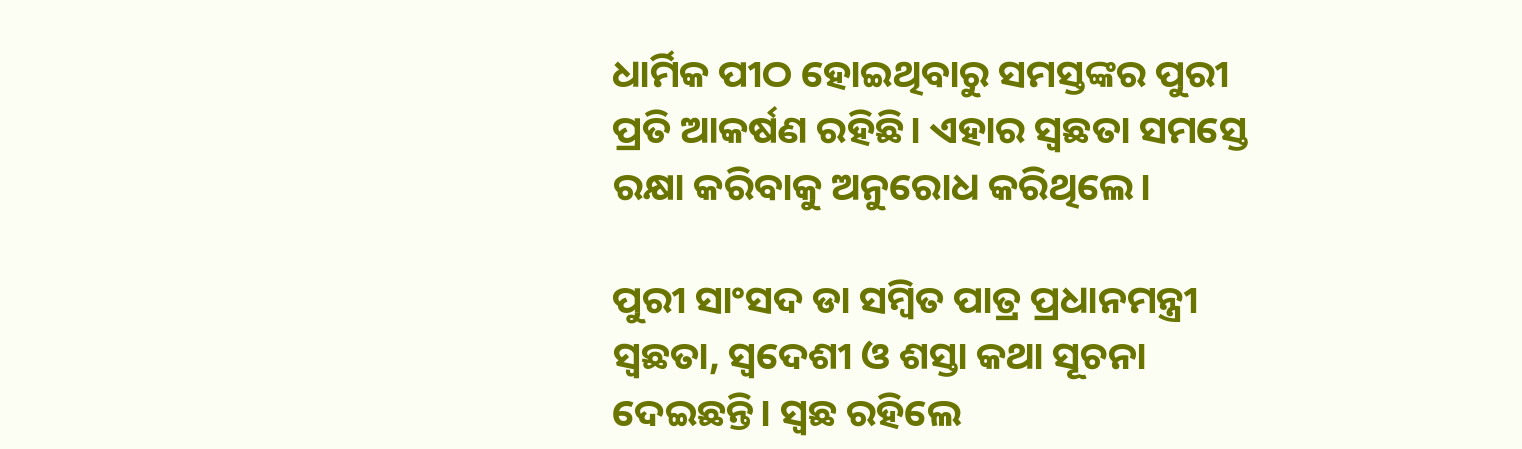ଧାର୍ମିକ ପୀଠ ହୋଇଥିବାରୁ ସମସ୍ତଙ୍କର ପୁରୀ ପ୍ରତି ଆକର୍ଷଣ ରହିଛି। ଏହାର ସ୍ବଛତା ସମସ୍ତେ ରକ୍ଷା କରିବାକୁ ଅନୁରୋଧ କରିଥିଲେ।

ପୁରୀ ସାଂସଦ ଡା ସମ୍ବିତ ପାତ୍ର ପ୍ରଧାନମନ୍ତ୍ରୀ ସ୍ବଛତା, ସ୍ବଦେଶୀ ଓ ଶସ୍ତା କଥା ସୂଚନା ଦେଇଛନ୍ତି। ସ୍ବଛ ରହିଲେ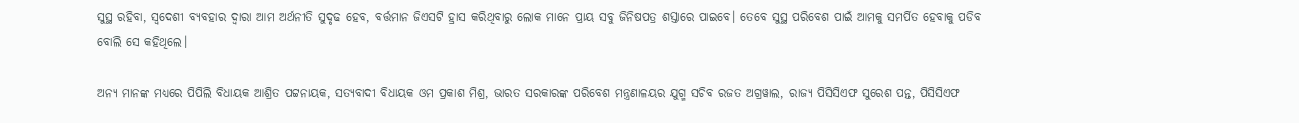ସୁସ୍ଥ ରହିବା, ସ୍ବଦେଶୀ ବ୍ୟବହାର ଦ୍ବାରା ଆମ ଅର୍ଥନୀତି ସୁଦୃଢ ହେବ, ବର୍ତ୍ତମାନ ଜିଏସଟି ହ୍ରାସ କରିଥିବାରୁ ଲୋକ ମାନେ ପ୍ରାୟ ସବୁ ଜିନିଷପତ୍ର ଶସ୍ତାରେ ପାଇବେ। ତେବେ ସୁସ୍ଥ ପରିବେଶ ପାଇଁ ଆମକୁ ସମର୍ପିତ ହେବାକୁ ପଡିବ ବୋଲି ସେ କହିଥିଲେ।

ଅନ୍ୟ ମାନଙ୍କ ମଧ୍ୟରେ ପିପିଲି ବିଧାୟକ ଆଶ୍ରିତ ପଟ୍ଟନାୟକ, ସତ୍ୟବାଦୀ ବିଧାୟକ ଓମ ପ୍ରକାଶ ମିଶ୍ର, ଭାରତ ସରକାରଙ୍କ ପରିବେଶ ମନ୍ତ୍ରଣାଳୟର ଯୁଗ୍ମ ସଚିବ ରଜତ ଅଗ୍ରୱାଲ, ରାଜ୍ୟ ପିସିସିଏଫ ସୁରେଶ ପନ୍ତ, ପିସିସିଏଫ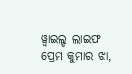ୱ୍ବାଇଲ୍ଡ ଲାଇଫ ପ୍ରେମ କୁମାର ଝା,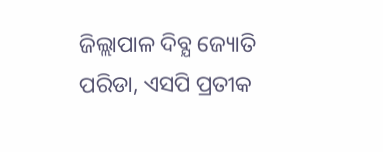ଜିଲ୍ଲାପାଳ ଦିବ୍ଯ ଜ୍ୟୋତି ପରିଡା, ଏସପି ପ୍ରତୀକ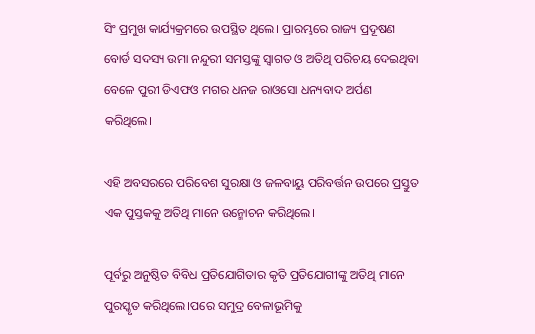ସିଂ ପ୍ରମୁଖ କାର୍ଯ୍ୟକ୍ରମରେ ଉପସ୍ଥିତ ଥିଲେ। ପ୍ରାରମ୍ଭରେ ରାଜ୍ୟ ପ୍ରଦୂଷଣ ବୋର୍ଡ ସଦସ୍ୟ ଉମା ନନ୍ଦୁରୀ ସମସ୍ତଙ୍କୁ ସ୍ବାଗତ ଓ ଅତିଥି ପରିଚୟ ଦେଇଥିବା ବେଳେ ପୁରୀ ଡିଏଫଓ ମଗର ଧନଜ ରାଓସୋ ଧନ୍ୟବାଦ ଅର୍ପଣ କରିଥିଲେ।

ଏହି ଅବସରରେ ପରିବେଶ ସୁରକ୍ଷା ଓ ଜଳବାୟୁ ପରିବର୍ତ୍ତନ ଉପରେ ପ୍ରସ୍ତୁତ ଏକ ପୁସ୍ତକକୁ ଅତିଥି ମାନେ ଉନ୍ମୋଚନ କରିଥିଲେ।

ପୂର୍ବରୁ ଅନୁଷ୍ଠିତ ବିବିଧ ପ୍ରତିଯୋଗିତାର କୃତି ପ୍ରତିଯୋଗୀଙ୍କୁ ଅତିଥି ମାନେ ପୁରସ୍କୃତ କରିଥିଲେ।ପରେ ସମୁଦ୍ର ବେଳାଭୂମିକୁ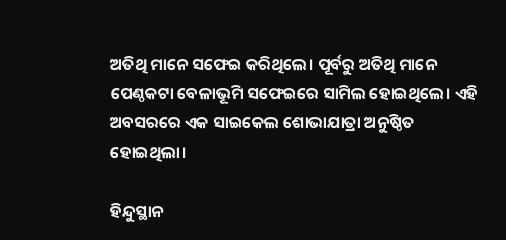ଅତିଥି ମାନେ ସଫେଇ କରିଥିଲେ। ପୂର୍ବରୁ ଅତିଥି ମାନେ ପେଣ୍ଠକଟା ବେଳାଭୂମି ସଫେଇରେ ସାମିଲ ହୋଇଥିଲେ। ଏହି ଅବସରରେ ଏକ ସାଇକେଲ ଶୋଭାଯାତ୍ରା ଅନୁଷ୍ଠିତ ହୋଇଥିଲା।

ହିନ୍ଦୁସ୍ଥାନ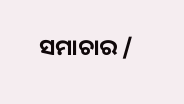ସମାଚାର /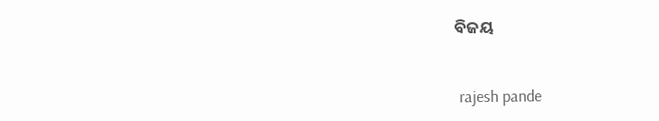ବିଜୟ


 rajesh pande